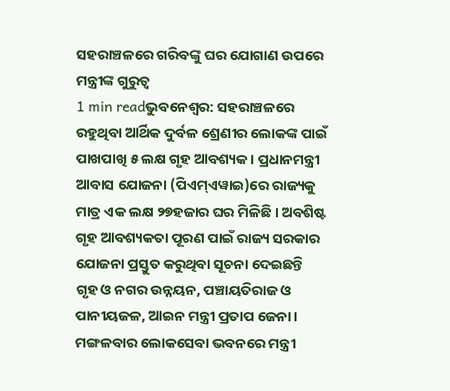ସହରାଞ୍ଚଳରେ ଗରିବଙ୍କୁ ଘର ଯୋଗାଣ ଉପରେ ମନ୍ତ୍ରୀଙ୍କ ଗୁରୁତ୍ୱ
1 min readଭୁବନେଶ୍ୱର: ସହରାଞ୍ଚଳରେ ରହୁଥିବା ଆର୍ଥିକ ଦୁର୍ବଳ ଶ୍ରେଣୀର ଲୋକଙ୍କ ପାଇଁ ପାଖପାଖି ୫ ଲକ୍ଷ ଗୃହ ଆବଶ୍ୟକ । ପ୍ରଧାନମନ୍ତ୍ରୀ ଆବାସ ଯୋଜନା (ପିଏମ୍ଏୱାଇ)ରେ ରାଜ୍ୟକୁ ମାତ୍ର ଏକ ଲକ୍ଷ ୨୭ହଜାର ଘର ମିଳିଛି । ଅବଶିଷ୍ଟ ଗୃହ ଆବଶ୍ୟକତା ପୂରଣ ପାଇଁ ରାଜ୍ୟ ସରକାର ଯୋଜନା ପ୍ରସ୍ତୁତ କରୁଥିବା ସୂଚନା ଦେଇଛନ୍ତି ଗୃହ ଓ ନଗର ଉନ୍ନୟନ, ପଞ୍ଚାୟତିରାଜ ଓ ପାନୀୟଜଳ, ଆଇନ ମନ୍ତ୍ରୀ ପ୍ରତାପ ଜେନା ।
ମଙ୍ଗଳବାର ଲୋକସେବା ଭବନରେ ମନ୍ତ୍ରୀ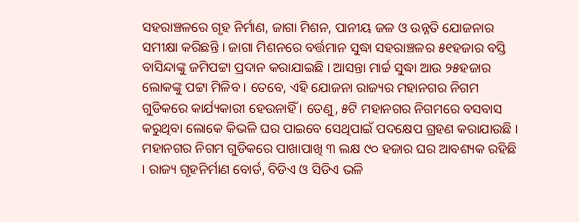ସହରାଞ୍ଚଳରେ ଗୃହ ନିର୍ମାଣ, ଜାଗା ମିଶନ, ପାନୀୟ ଜଳ ଓ ଉନ୍ନତି ଯୋଜନାର ସମୀକ୍ଷା କରିଛନ୍ତି । ଜାଗା ମିଶନରେ ବର୍ତ୍ତମାନ ସୁଦ୍ଧା ସହରାଞ୍ଚଳର ୫୧ହଜାର ବସ୍ତି ବାସିନ୍ଦାଙ୍କୁ ଜମିପଟ୍ଟା ପ୍ରଦାନ କରାଯାଇଛି । ଆସନ୍ତା ମାର୍ଚ୍ଚ ସୁଦ୍ଧା ଆଉ ୨୫ହଜାର ଲୋକଙ୍କୁ ପଟ୍ଟା ମିଳିବ । ତେବେ, ଏହି ଯୋଜନା ରାଜ୍ୟର ମହାନଗର ନିଗମ ଗୁଡିକରେ କାର୍ଯ୍ୟକାରୀ ହେଉନାହିଁ । ତେଣୁ, ୫ଟି ମହାନଗର ନିଗମରେ ବସବାସ କରୁଥିବା ଲୋକେ କିଭଳି ଘର ପାଇବେ ସେଥିପାଇଁ ପଦକ୍ଷେପ ଗ୍ରହଣ କରାଯାଉଛି ।
ମହାନଗର ନିଗମ ଗୁଡିକରେ ପାଖାପାଖି ୩ ଲକ୍ଷ ୯୦ ହଜାର ଘର ଆବଶ୍ୟକ ରହିଛି । ରାଜ୍ୟ ଗୃହନିର୍ମାଣ ବୋର୍ଡ, ବିଡିଏ ଓ ସିଡିଏ ଭଳି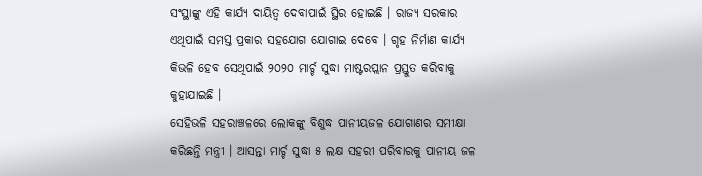ସଂସ୍ଥାଙ୍କୁ ଏହି କାର୍ଯ୍ୟ ଦାୟିତ୍ୱ ଦେବାପାଇଁ ସ୍ଥିର ହୋଇଛି । ରାଜ୍ୟ ସରକାର ଏଥିପାଇଁ ସମସ୍ତ ପ୍ରକାର ସହଯୋଗ ଯୋଗାଇ ଦେବେ । ଗୃହ ନିର୍ମାଣ କାର୍ଯ୍ୟ କିଭଳି ହେବ ସେଥିପାଇଁ ୨୦୨୦ ମାର୍ଚ୍ଚ ସୁଦ୍ଧା ମାଷ୍ଟରପ୍ଲାନ ପ୍ରସ୍ତୁତ କରିବାକୁ କୁହାଯାଇଛି ।
ସେହିଭଳି ସହରାଞ୍ଚଳରେ ଲୋକଙ୍କୁ ବିଶୁଦ୍ଧ ପାନୀୟଜଳ ଯୋଗାଣର ସମୀକ୍ଷା କରିଛନ୍ତି ମନ୍ତ୍ରୀ । ଆସନ୍ତା ମାର୍ଚ୍ଚ ସୁଦ୍ଧା ୫ ଲକ୍ଷ ସହରୀ ପରିବାରକୁ ପାନୀୟ ଜଳ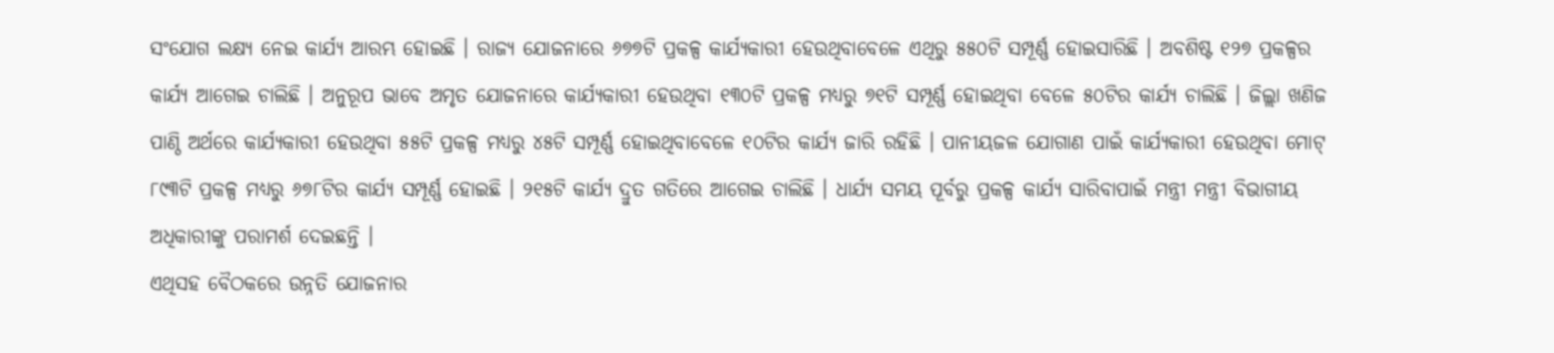ସଂଯୋଗ ଲକ୍ଷ୍ୟ ନେଇ କାର୍ଯ୍ୟ ଆରମ୍ଭ ହୋଇଛି । ରାଜ୍ୟ ଯୋଜନାରେ ୬୭୭ଟି ପ୍ରକଳ୍ପ କାର୍ଯ୍ୟକାରୀ ହେଉଥିବାବେଳେ ଏଥିରୁ ୫୫୦ଟି ସମ୍ପୂର୍ଣ୍ଣ ହୋଇସାରିଛି । ଅବଶିଷ୍ଟ ୧୨୭ ପ୍ରକଳ୍ପର କାର୍ଯ୍ୟ ଆଗେଇ ଚାଲିଛି । ଅନୁରୂପ ଭାବେ ଅମୃତ ଯୋଜନାରେ କାର୍ଯ୍ୟକାରୀ ହେଉଥିବା ୧୩୦ଟି ପ୍ରକଳ୍ପ ମଧ୍ୟରୁ ୭୧ଟି ସମ୍ପୂର୍ଣ୍ଣ ହୋଇଥିବା ବେଳେ ୫୦ଟିର କାର୍ଯ୍ୟ ଚାଲିଛି । ଜିଲ୍ଲା ଖଣିଜ ପାଣ୍ଠି ଅର୍ଥରେ କାର୍ଯ୍ୟକାରୀ ହେଉଥିବା ୫୫ଟି ପ୍ରକଳ୍ପ ମଧ୍ୟରୁ ୪୫ଟି ସମ୍ପୂର୍ଣ୍ଣ ହୋଇଥିବାବେଳେ ୧୦ଟିର କାର୍ଯ୍ୟ ଜାରି ରହିଛି । ପାନୀୟଜଳ ଯୋଗାଣ ପାଇଁ କାର୍ଯ୍ୟକାରୀ ହେଉଥିବା ମୋଟ୍ ୮୯୩ଟି ପ୍ରକଳ୍ପ ମଧ୍ୟରୁ ୬୭୮ଟିର କାର୍ଯ୍ୟ ସମ୍ପୂର୍ଣ୍ଣ ହୋଇଛି । ୨୧୫ଟି କାର୍ଯ୍ୟ ଦ୍ରୁତ ଗତିରେ ଆଗେଇ ଚାଲିଛି । ଧାର୍ଯ୍ୟ ସମୟ ପୂର୍ବରୁ ପ୍ରକଳ୍ପ କାର୍ଯ୍ୟ ସାରିବାପାଇଁ ମନ୍ତ୍ରୀ ମନ୍ତ୍ରୀ ବିଭାଗୀୟ ଅଧିକାରୀଙ୍କୁ ପରାମର୍ଶ ଦେଇଛନ୍ତି ।
ଏଥିସହ ବୈଠକରେ ଉନ୍ନତି ଯୋଜନାର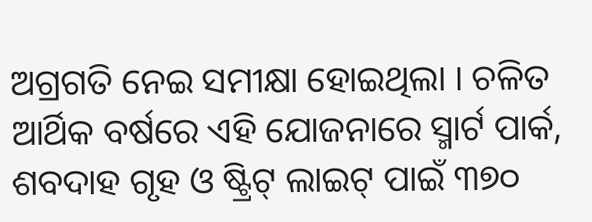ଅଗ୍ରଗତି ନେଇ ସମୀକ୍ଷା ହୋଇଥିଲା । ଚଳିତ ଆର୍ଥିକ ବର୍ଷରେ ଏହି ଯୋଜନାରେ ସ୍ମାର୍ଟ ପାର୍କ, ଶବଦାହ ଗୃହ ଓ ଷ୍ଟ୍ରିଟ୍ ଲାଇଟ୍ ପାଇଁ ୩୭୦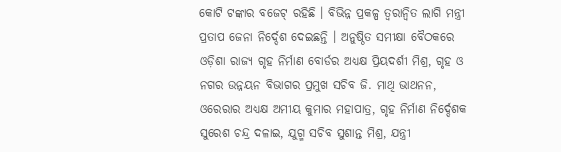କୋଟି ଟଙ୍କାର ବଜେଟ୍ ରହିଛି । ବିଭିନ୍ନ ପ୍ରକଳ୍ପ ତ୍ୱରାନ୍ୱିତ ଲାଗି ମନ୍ତ୍ରୀ ପ୍ରତାପ ଜେନା ନିର୍ଦ୍ଦେଶ ଦେଇଛନ୍ତି । ଅନୁଷ୍ଠିତ ସମୀକ୍ଷା ବୈଠକରେ ଓଡ଼ିଶା ରାଜ୍ୟ ଗୃହ ନିର୍ମାଣ ବୋର୍ଡର ଅଧ୍ୟକ୍ଷ ପ୍ରିୟଦର୍ଶୀ ମିଶ୍ର, ଗୃହ ଓ ନଗର ଉନ୍ନୟନ ବିଭାଗର ପ୍ରମୁଖ ସଚିବ ଜି. ମାଥି ଭାଥନନ, ଓରେରାର ଅଧ୍ୟକ୍ଷ ଅମୀୟ କୁମାର ମହାପାତ୍ର, ଗୃହ ନିର୍ମାଣ ନିର୍ଦ୍ଦେଶକ ସୁରେଶ ଚନ୍ଦ୍ର ଦଳାଇ, ଯୁଗ୍ମ ସଚିବ ସୁଶାନ୍ତ ମିଶ୍ର, ଯନ୍ତ୍ରୀ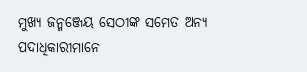ମୁଖ୍ୟ ଜନ୍ମଞ୍ଜେୟ ସେଠୀଙ୍କ ସମେତ ଅନ୍ୟ ପଦାଧିକାରୀମାନେ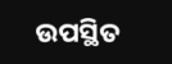ଉପସ୍ଥିତ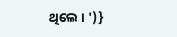ଥିଲେ । ')}